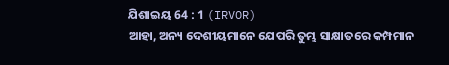ଯିଶାଇୟ 64 : 1 (IRVOR)
ଆହା, ଅନ୍ୟ ଦେଶୀୟମାନେ ଯେପରି ତୁମ୍ଭ ସାକ୍ଷାତରେ କମ୍ପମାନ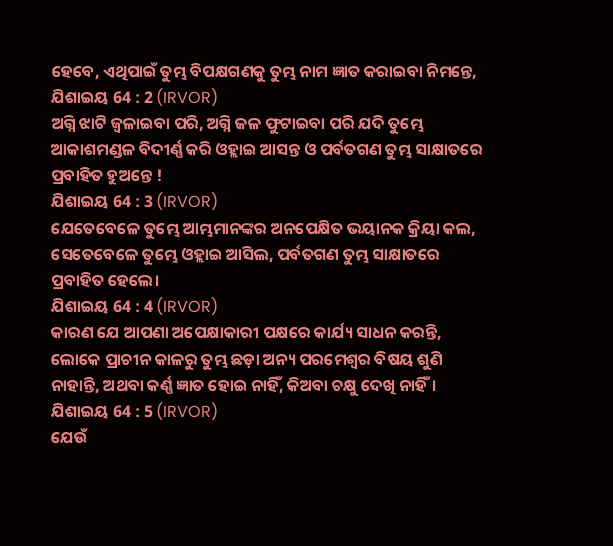ହେବେ, ଏଥିପାଇଁ ତୁମ୍ଭ ବିପକ୍ଷଗଣକୁ ତୁମ୍ଭ ନାମ ଜ୍ଞାତ କରାଇବା ନିମନ୍ତେ,
ଯିଶାଇୟ 64 : 2 (IRVOR)
ଅଗ୍ନି ଝାଟି ଜ୍ୱଳାଇବା ପରି, ଅଗ୍ନି ଜଳ ଫୁଟାଇବା ପରି ଯଦି ତୁମ୍ଭେ ଆକାଶମଣ୍ଡଳ ବିଦୀର୍ଣ୍ଣ କରି ଓହ୍ଲାଇ ଆସନ୍ତ ଓ ପର୍ବତଗଣ ତୁମ୍ଭ ସାକ୍ଷାତରେ ପ୍ରବାହିତ ହୁଅନ୍ତେ !
ଯିଶାଇୟ 64 : 3 (IRVOR)
ଯେତେବେଳେ ତୁମ୍ଭେ ଆମ୍ଭମାନଙ୍କର ଅନପେକ୍ଷିତ ଭୟାନକ କ୍ରିୟା କଲ, ସେତେବେଳେ ତୁମ୍ଭେ ଓହ୍ଲାଇ ଆସିଲ, ପର୍ବତଗଣ ତୁମ୍ଭ ସାକ୍ଷାତରେ ପ୍ରବାହିତ ହେଲେ।
ଯିଶାଇୟ 64 : 4 (IRVOR)
କାରଣ ଯେ ଆପଣା ଅପେକ୍ଷାକାରୀ ପକ୍ଷରେ କାର୍ଯ୍ୟ ସାଧନ କରନ୍ତି, ଲୋକେ ପ୍ରାଚୀନ କାଳରୁ ତୁମ୍ଭ ଛଡ଼ା ଅନ୍ୟ ପରମେଶ୍ୱର ବିଷୟ ଶୁଣି ନାହାନ୍ତି, ଅଥବା କର୍ଣ୍ଣ ଜ୍ଞାତ ହୋଇ ନାହିଁ, କିଅବା ଚକ୍ଷୁ ଦେଖି ନାହିଁ।
ଯିଶାଇୟ 64 : 5 (IRVOR)
ଯେଉଁ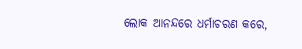ଲୋକ ଆନନ୍ଦରେ ଧର୍ମାଚରଣ କରେ,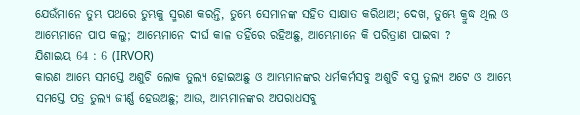ଯେଉଁମାନେ ତୁମ୍ଭ ପଥରେ ତୁମ୍ଭକୁ ସ୍ମରଣ କରନ୍ତି, ତୁମ୍ଭେ ସେମାନଙ୍କ ସହିତ ସାକ୍ଷାତ କରିଥାଅ; ଦେଖ, ତୁମ୍ଭେ କ୍ରୁଦ୍ଧ ଥିଲ ଓ ଆମ୍ଭେମାନେ ପାପ କଲୁ; ଆମ୍ଭେମାନେ ଦୀର୍ଘ କାଳ ତହିଁରେ ରହିଅଛୁ, ଆମ୍ଭେମାନେ କି ପରିତ୍ରାଣ ପାଇବା ?
ଯିଶାଇୟ 64 : 6 (IRVOR)
କାରଣ ଆମ୍ଭେ ସମସ୍ତେ ଅଶୁଚି ଲୋକ ତୁଲ୍ୟ ହୋଇଅଛୁ ଓ ଆମ୍ଭମାନଙ୍କର ଧର୍ମକର୍ମସବୁ ଅଶୁଚି ବସ୍ତ୍ର ତୁଲ୍ୟ ଅଟେ ଓ ଆମ୍ଭେ ସମସ୍ତେ ପତ୍ର ତୁଲ୍ୟ ଜୀର୍ଣ୍ଣ ହେଉଅଛୁ; ଆଉ, ଆମ୍ଭମାନଙ୍କର ଅପରାଧସବୁ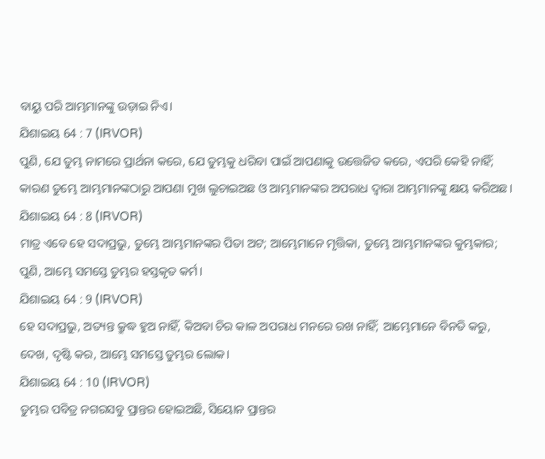ବାୟୁ ପରି ଆମ୍ଭମାନଙ୍କୁ ଉଡ଼ାଇ ନିଏ।
ଯିଶାଇୟ 64 : 7 (IRVOR)
ପୁଣି, ଯେ ତୁମ୍ଭ ନାମରେ ପ୍ରାର୍ଥନା କରେ, ଯେ ତୁମ୍ଭକୁ ଧରିବା ପାଇଁ ଆପଣାକୁ ଉତ୍ତେଜିତ କରେ, ଏପରି କେହି ନାହିଁ; କାରଣ ତୁମ୍ଭେ ଆମ୍ଭମାନଙ୍କଠାରୁ ଆପଣା ମୁଖ ଲୁଚାଇଅଛ ଓ ଆମ୍ଭମାନଙ୍କର ଅପରାଧ ଦ୍ୱାରା ଆମ୍ଭମାନଙ୍କୁ କ୍ଷୟ କରିଅଛ।
ଯିଶାଇୟ 64 : 8 (IRVOR)
ମାତ୍ର ଏବେ ହେ ସଦାପ୍ରଭୁ, ତୁମ୍ଭେ ଆମ୍ଭମାନଙ୍କର ପିତା ଅଟ; ଆମ୍ଭେମାନେ ମୃତ୍ତିକା, ତୁମ୍ଭେ ଆମ୍ଭମାନଙ୍କର କୁମ୍ଭକାର; ପୁଣି, ଆମ୍ଭେ ସମସ୍ତେ ତୁମ୍ଭର ହସ୍ତକୃତ କର୍ମ।
ଯିଶାଇୟ 64 : 9 (IRVOR)
ହେ ସଦାପ୍ରଭୁ, ଅତ୍ୟନ୍ତ କ୍ରୁଦ୍ଧ ହୁଅ ନାହିଁ, କିଅବା ଚିର କାଳ ଅପରାଧ ମନରେ ରଖ ନାହିଁ; ଆମ୍ଭେମାନେ ବିନତି କରୁ, ଦେଖ, ଦୃଷ୍ଟି କର, ଆମ୍ଭେ ସମସ୍ତେ ତୁମ୍ଭର ଲୋକ।
ଯିଶାଇୟ 64 : 10 (IRVOR)
ତୁମ୍ଭର ପବିତ୍ର ନଗରସବୁ ପ୍ରାନ୍ତର ହୋଇଅଛି, ସିୟୋନ ପ୍ରାନ୍ତର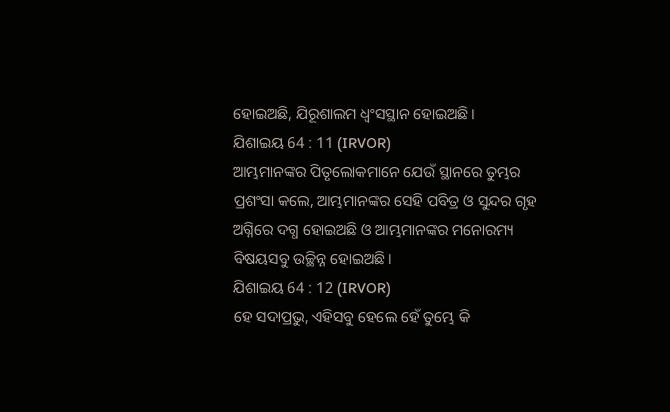ହୋଇଅଛି, ଯିରୂଶାଲମ ଧ୍ୱଂସସ୍ଥାନ ହୋଇଅଛି।
ଯିଶାଇୟ 64 : 11 (IRVOR)
ଆମ୍ଭମାନଙ୍କର ପିତୃଲୋକମାନେ ଯେଉଁ ସ୍ଥାନରେ ତୁମ୍ଭର ପ୍ରଶଂସା କଲେ, ଆମ୍ଭମାନଙ୍କର ସେହି ପବିତ୍ର ଓ ସୁନ୍ଦର ଗୃହ ଅଗ୍ନିରେ ଦଗ୍ଧ ହୋଇଅଛି ଓ ଆମ୍ଭମାନଙ୍କର ମନୋରମ୍ୟ ବିଷୟସବୁ ଉଚ୍ଛିନ୍ନ ହୋଇଅଛି।
ଯିଶାଇୟ 64 : 12 (IRVOR)
ହେ ସଦାପ୍ରଭୁ, ଏହିସବୁ ହେଲେ ହେଁ ତୁମ୍ଭେ କି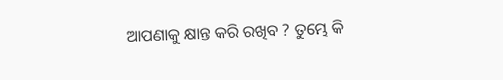ଆପଣାକୁ କ୍ଷାନ୍ତ କରି ରଖିବ ? ତୁମ୍ଭେ କି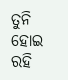ତୁନି ହୋଇ ରହି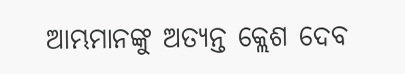ଆମ୍ଭମାନଙ୍କୁ ଅତ୍ୟନ୍ତ କ୍ଲେଶ ଦେବ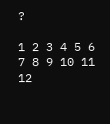?

1 2 3 4 5 6 7 8 9 10 11 12